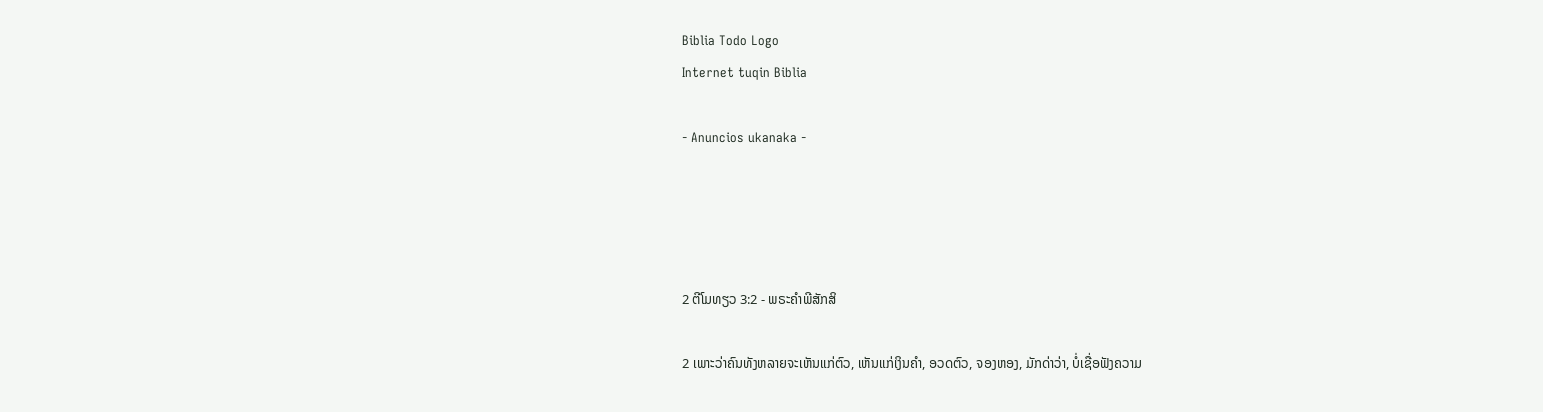Biblia Todo Logo
Internet tuqin Biblia

- Anuncios ukanaka -




2 ຕີໂມທຽວ 3:2 - ພຣະຄຳພີສັກສິ

2 ເພາະວ່າຄົນທັງຫລາຍຈະເຫັນແກ່ຕົວ, ເຫັນແກ່ເງິນຄຳ, ອວດຕົວ, ຈອງຫອງ, ມັກດ່າວ່າ, ບໍ່ເຊື່ອຟັງຄວາມ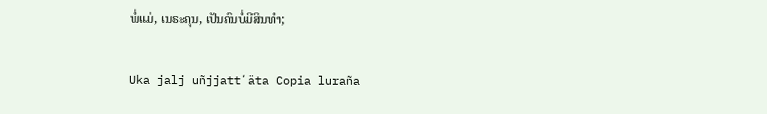ພໍ່ແມ່, ເນຣະຄຸນ, ເປັນຄົນບໍ່ມີສິນທຳ;

Uka jalj uñjjattʼäta Copia luraña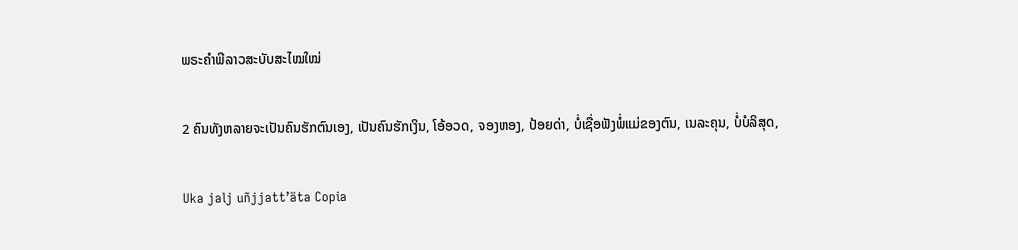ພຣະຄຳພີລາວສະບັບສະໄໝໃໝ່

2 ຄົນທັງຫລາຍຈະເປັນຄົນຮັກຕົນເອງ, ເປັນຄົນຮັກເງິນ, ໂອ້ອວດ, ຈອງຫອງ, ປ້ອຍດ່າ, ບໍ່ເຊື່ອຟັງພໍ່ແມ່ຂອງຕົນ, ເນລະຄຸນ, ບໍ່ບໍລິສຸດ,

Uka jalj uñjjattʼäta Copia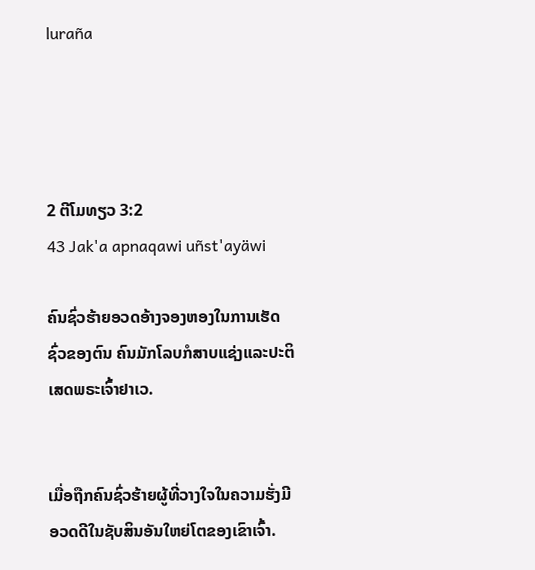luraña




2 ຕີໂມທຽວ 3:2
43 Jak'a apnaqawi uñst'ayäwi

ຄົນຊົ່ວຮ້າຍອວດອ້າງຈອງຫອງໃນການເຮັດຊົ່ວຂອງຕົນ ຄົນມັກໂລບກໍສາບແຊ່ງແລະປະຕິເສດພຣະເຈົ້າຢາເວ.


ເມື່ອຖືກຄົນຊົ່ວຮ້າຍຜູ້ທີ່ວາງໃຈໃນຄວາມຮັ່ງມີ ອວດດີໃນຊັບສິນອັນໃຫຍ່ໂຕຂອງເຂົາເຈົ້າ.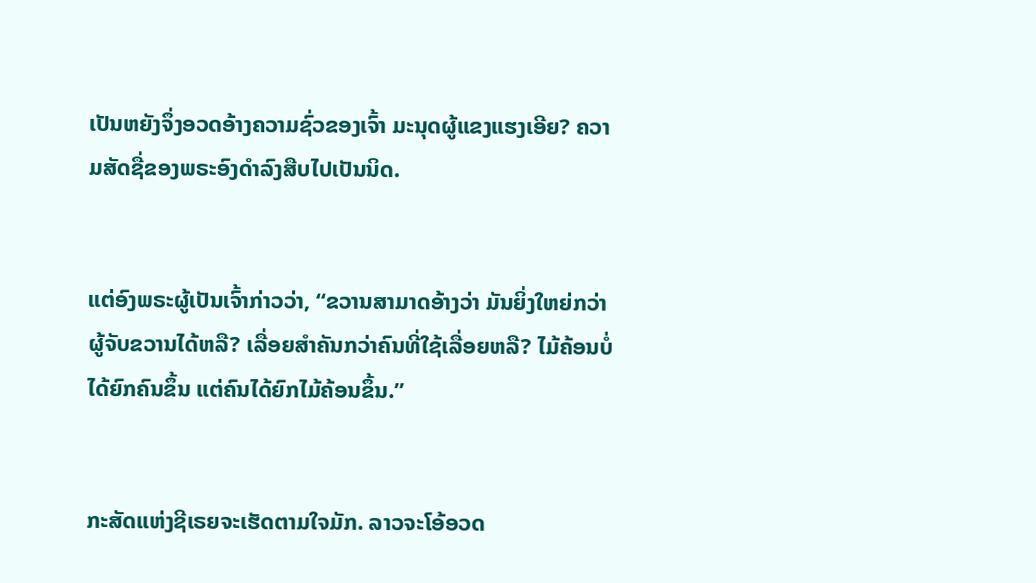ເປັນຫຍັງຈຶ່ງອວດອ້າງຄວາມຊົ່ວຂອງເຈົ້າ ມະນຸດຜູ້ແຂງແຮງເອີຍ? ຄວາມສັດຊື່ຂອງພຣະອົງດຳລົງສືບໄປເປັນນິດ.


ແຕ່ອົງພຣະຜູ້ເປັນເຈົ້າກ່າວວ່າ, “ຂວານສາມາດອ້າງວ່າ ມັນຍິ່ງໃຫຍ່ກວ່າຜູ້ຈັບຂວານໄດ້ຫລື? ເລື່ອຍສຳຄັນກວ່າຄົນທີ່ໃຊ້ເລື່ອຍຫລື? ໄມ້ຄ້ອນບໍ່ໄດ້ຍົກຄົນຂຶ້ນ ແຕ່ຄົນໄດ້ຍົກໄມ້ຄ້ອນຂຶ້ນ.”


ກະສັດແຫ່ງຊີເຣຍຈະເຮັດຕາມໃຈມັກ. ລາວຈະໂອ້ອວດ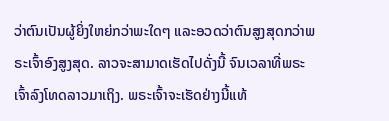ວ່າຕົນເປັນຜູ້ຍິ່ງໃຫຍ່ກວ່າພະໃດໆ ແລະອວດວ່າຕົນສູງສຸດກວ່າພຣະເຈົ້າອົງສູງສຸດ. ລາວຈະສາມາດເຮັດໄປດັ່ງນີ້ ຈົນເວລາທີ່ພຣະເຈົ້າລົງໂທດລາວມາເຖິງ. ພຣະເຈົ້າຈະເຮັດຢ່າງນີ້ແທ້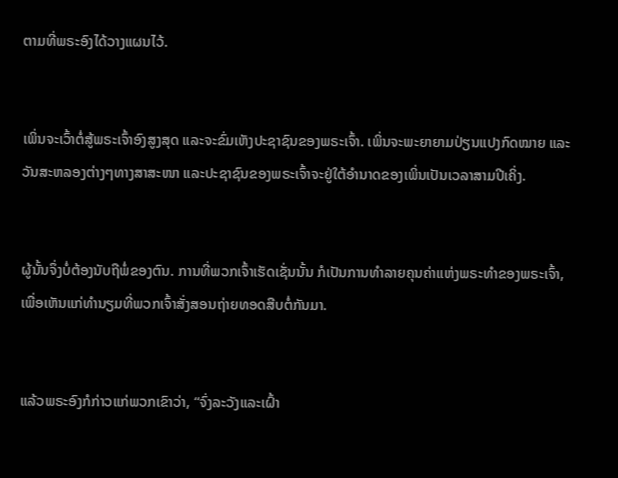ຕາມທີ່ພຣະອົງໄດ້ວາງແຜນໄວ້.


ເພິ່ນຈະເວົ້າຕໍ່ສູ້ພຣະເຈົ້າອົງສູງສຸດ ແລະຈະຂົ່ມເຫັງປະຊາຊົນຂອງພຣະເຈົ້າ. ເພິ່ນຈະພະຍາຍາມປ່ຽນແປງກົດໝາຍ ແລະວັນສະຫລອງຕ່າງໆທາງສາສະໜາ ແລະປະຊາຊົນຂອງພຣະເຈົ້າຈະຢູ່ໃຕ້ອຳນາດຂອງເພິ່ນເປັນເວລາສາມປີເຄິ່ງ.


ຜູ້ນັ້ນຈຶ່ງບໍ່ຕ້ອງນັບຖືພໍ່ຂອງຕົນ. ການທີ່ພວກເຈົ້າເຮັດເຊັ່ນນັ້ນ ກໍເປັນການທຳລາຍຄຸນຄ່າແຫ່ງພຣະທຳຂອງພຣະເຈົ້າ, ເພື່ອເຫັນແກ່ທຳນຽມທີ່ພວກເຈົ້າສັ່ງສອນຖ່າຍທອດສືບຕໍ່ກັນມາ.


ແລ້ວພຣະອົງກໍກ່າວແກ່ພວກເຂົາວ່າ, “ຈົ່ງລະວັງແລະເຝົ້າ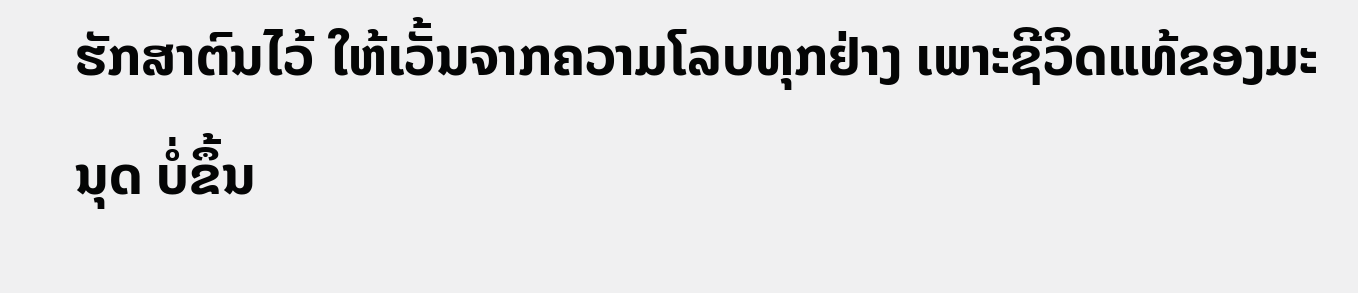ຮັກສາຕົນໄວ້ ໃຫ້ເວັ້ນຈາກຄວາມໂລບທຸກຢ່າງ ເພາະຊີວິດແທ້ຂອງມະນຸດ ບໍ່ຂຶ້ນ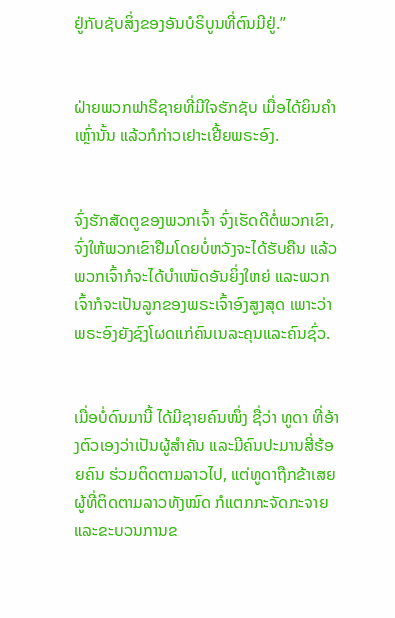ຢູ່ກັບຊັບສິ່ງຂອງອັນບໍຣິບູນທີ່ຕົນມີຢູ່.”


ຝ່າຍພວກຟາຣີຊາຍທີ່ມີໃຈຮັກຊັບ ເມື່ອໄດ້ຍິນຄຳເຫຼົ່ານັ້ນ ແລ້ວກໍກ່າວເຢາະເຢີ້ຍພຣະອົງ.


ຈົ່ງຮັກສັດຕູຂອງພວກເຈົ້າ ຈົ່ງເຮັດດີຕໍ່ພວກເຂົາ, ຈົ່ງໃຫ້ພວກເຂົາຢືມໂດຍບໍ່ຫວັງຈະໄດ້ຮັບຄືນ ແລ້ວພວກເຈົ້າກໍຈະໄດ້ບຳເໜັດອັນຍິ່ງໃຫຍ່ ແລະພວກເຈົ້າກໍຈະເປັນລູກຂອງພຣະເຈົ້າອົງສູງສຸດ ເພາະວ່າພຣະອົງຍັງຊົງໂຜດແກ່ຄົນເນລະຄຸນແລະຄົນຊົ່ວ.


ເມື່ອບໍ່ດົນມານີ້ ໄດ້ມີຊາຍຄົນໜຶ່ງ ຊື່ວ່າ ທູດາ ທີ່ອ້າງຕົວເອງວ່າເປັນຜູ້ສຳຄັນ ແລະມີຄົນປະມານສີ່ຮ້ອຍຄົນ ຮ່ວມຕິດຕາມລາວໄປ, ແຕ່ທູດາຖືກຂ້າເສຍ ຜູ້ທີ່ຕິດຕາມລາວທັງໝົດ ກໍແຕກກະຈັດກະຈາຍ ແລະຂະບວນການຂ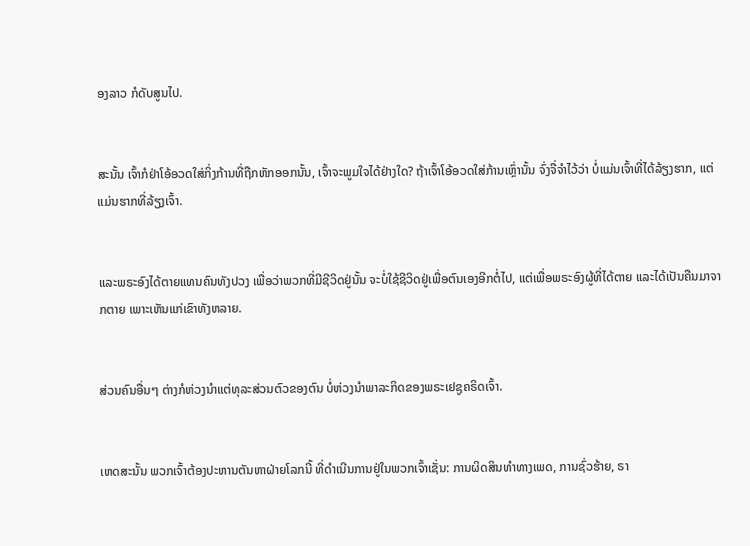ອງລາວ ກໍດັບສູນໄປ.


ສະນັ້ນ ເຈົ້າກໍຢ່າໂອ້ອວດໃສ່ກິ່ງກ້ານທີ່ຖືກຫັກອອກນັ້ນ, ເຈົ້າຈະພູມໃຈໄດ້ຢ່າງໃດ? ຖ້າເຈົ້າໂອ້ອວດໃສ່ກ້ານເຫຼົ່ານັ້ນ ຈົ່ງຈື່ຈຳໄວ້ວ່າ ບໍ່ແມ່ນເຈົ້າທີ່ໄດ້ລ້ຽງຮາກ, ແຕ່ແມ່ນຮາກທີ່ລ້ຽງເຈົ້າ.


ແລະພຣະອົງໄດ້ຕາຍແທນຄົນທັງປວງ ເພື່ອວ່າພວກທີ່ມີຊີວິດຢູ່ນັ້ນ ຈະບໍ່ໃຊ້ຊີວິດຢູ່ເພື່ອຕົນເອງອີກຕໍ່ໄປ, ແຕ່ເພື່ອພຣະອົງຜູ້ທີ່ໄດ້ຕາຍ ແລະໄດ້ເປັນຄືນມາຈາກຕາຍ ເພາະເຫັນແກ່ເຂົາທັງຫລາຍ.


ສ່ວນຄົນອື່ນໆ ຕ່າງກໍຫ່ວງນຳແຕ່ທຸລະສ່ວນຕົວຂອງຕົນ ບໍ່ຫ່ວງນຳພາລະກິດຂອງພຣະເຢຊູຄຣິດເຈົ້າ.


ເຫດສະນັ້ນ ພວກເຈົ້າຕ້ອງປະຫານຕັນຫາຝ່າຍໂລກນີ້ ທີ່ດຳເນີນການຢູ່ໃນພວກເຈົ້າເຊັ່ນ: ການຜິດສິນທຳທາງເພດ, ການຊົ່ວຮ້າຍ, ຣາ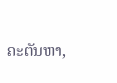ຄະຕັນຫາ,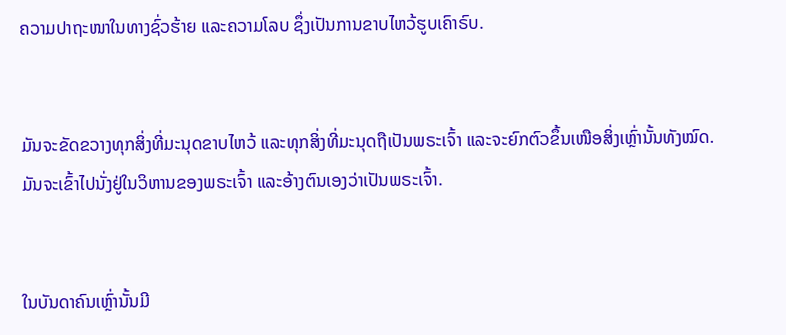ຄວາມປາຖະໜາໃນທາງຊົ່ວຮ້າຍ ແລະຄວາມໂລບ ຊຶ່ງເປັນການຂາບໄຫວ້ຮູບເຄົາຣົບ.


ມັນຈະຂັດຂວາງທຸກສິ່ງທີ່ມະນຸດຂາບໄຫວ້ ແລະທຸກສິ່ງທີ່ມະນຸດຖືເປັນພຣະເຈົ້າ ແລະຈະຍົກຕົວຂຶ້ນເໜືອສິ່ງເຫຼົ່ານັ້ນທັງໝົດ. ມັນຈະເຂົ້າໄປນັ່ງຢູ່ໃນວິຫານຂອງພຣະເຈົ້າ ແລະອ້າງຕົນເອງວ່າເປັນພຣະເຈົ້າ.


ໃນບັນດາຄົນເຫຼົ່ານັ້ນມີ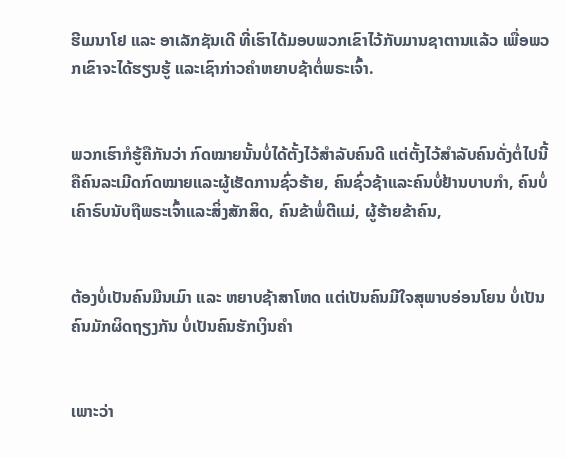ຮີເມນາໂຢ ແລະ ອາເລັກຊັນເດີ ທີ່ເຮົາໄດ້ມອບພວກເຂົາໄວ້ກັບມານຊາຕານແລ້ວ ເພື່ອພວກເຂົາຈະໄດ້ຮຽນຮູ້ ແລະເຊົາກ່າວຄຳຫຍາບຊ້າຕໍ່ພຣະເຈົ້າ.


ພວກເຮົາກໍຮູ້ຄືກັນວ່າ ກົດໝາຍນັ້ນບໍ່ໄດ້ຕັ້ງໄວ້ສຳລັບຄົນດີ ແຕ່ຕັ້ງໄວ້ສຳລັບຄົນດັ່ງຕໍ່ໄປນີ້ ຄືຄົນລະເມີດກົດໝາຍແລະຜູ້ເຮັດການຊົ່ວຮ້າຍ, ຄົນຊົ່ວຊ້າແລະຄົນບໍ່ຢ້ານບາບກຳ, ຄົນບໍ່ເຄົາຣົບນັບຖືພຣະເຈົ້າແລະສິ່ງສັກສິດ, ຄົນຂ້າພໍ່ຕີແມ່, ຜູ້ຮ້າຍຂ້າຄົນ,


ຕ້ອງບໍ່ເປັນຄົນມືນເມົາ ແລະ ຫຍາບຊ້າສາໂຫດ ແຕ່ເປັນຄົນມີໃຈສຸພາບອ່ອນໂຍນ ບໍ່ເປັນຄົນມັກຜິດຖຽງກັນ ບໍ່ເປັນຄົນຮັກເງິນຄຳ


ເພາະວ່າ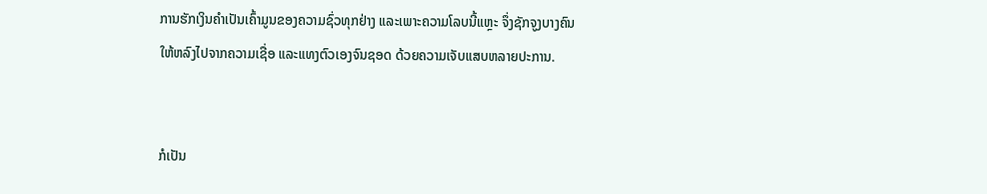ການຮັກເງິນຄຳເປັນເຄົ້າມູນຂອງຄວາມຊົ່ວທຸກຢ່າງ ແລະເພາະຄວາມໂລບນີ້ແຫຼະ ຈຶ່ງຊັກຈູງບາງຄົນໃຫ້ຫລົງໄປຈາກຄວາມເຊື່ອ ແລະແທງຕົວເອງຈົນຊອດ ດ້ວຍຄວາມເຈັບແສບຫລາຍປະການ.


ກໍເປັນ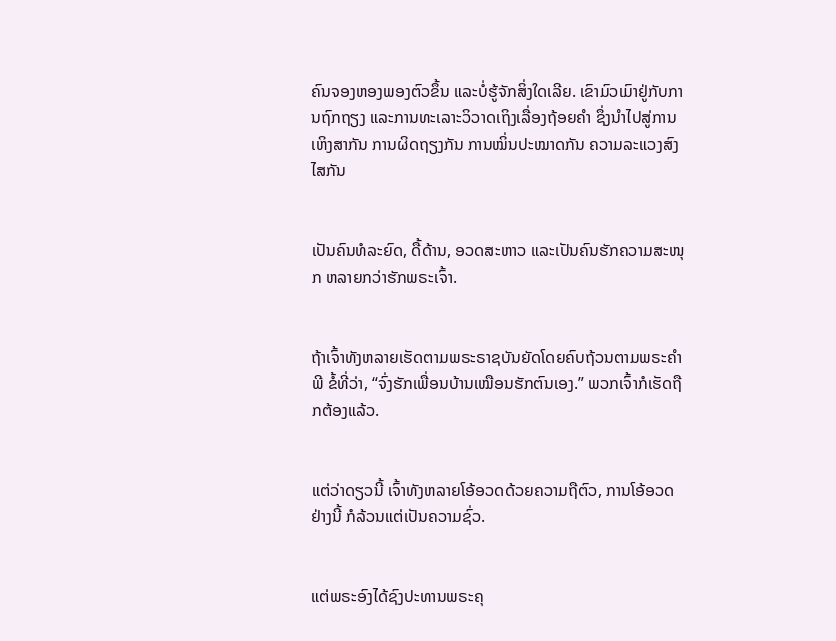ຄົນຈອງຫອງພອງຕົວຂຶ້ນ ແລະບໍ່ຮູ້ຈັກສິ່ງໃດເລີຍ. ເຂົາມົວເມົາຢູ່ກັບການຖົກຖຽງ ແລະການທະເລາະວິວາດເຖິງເລື່ອງຖ້ອຍຄຳ ຊຶ່ງນຳໄປສູ່ການເຫິງສາກັນ ການຜິດຖຽງກັນ ການໝິ່ນປະໝາດກັນ ຄວາມລະແວງສົງໄສກັນ


ເປັນຄົນທໍລະຍົດ, ດື້ດ້ານ, ອວດສະຫາວ ແລະເປັນຄົນຮັກຄວາມສະໜຸກ ຫລາຍກວ່າຮັກພຣະເຈົ້າ.


ຖ້າເຈົ້າທັງຫລາຍເຮັດຕາມພຣະຣາຊບັນຍັດໂດຍຄົບຖ້ວນຕາມພຣະຄຳພີ ຂໍ້ທີ່ວ່າ, “ຈົ່ງຮັກເພື່ອນບ້ານເໝືອນຮັກຕົນເອງ.” ພວກເຈົ້າກໍເຮັດຖືກຕ້ອງແລ້ວ.


ແຕ່ວ່າດຽວນີ້ ເຈົ້າທັງຫລາຍໂອ້ອວດດ້ວຍຄວາມຖືຕົວ, ການໂອ້ອວດຢ່າງນີ້ ກໍລ້ວນແຕ່ເປັນຄວາມຊົ່ວ.


ແຕ່ພຣະອົງໄດ້ຊົງປະທານພຣະຄຸ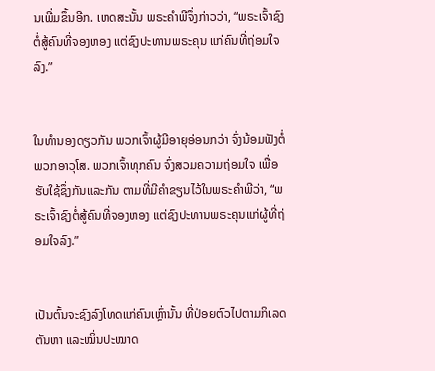ນເພີ່ມຂຶ້ນອີກ. ເຫດສະນັ້ນ ພຣະຄຳພີຈຶ່ງກ່າວວ່າ, “ພຣະເຈົ້າຊົງຕໍ່ສູ້ຄົນທີ່ຈອງຫອງ ແຕ່ຊົງປະທານພຣະຄຸນ ແກ່ຄົນທີ່ຖ່ອມໃຈລົງ.”


ໃນທຳນອງດຽວກັນ ພວກເຈົ້າຜູ້ມີອາຍຸອ່ອນກວ່າ ຈົ່ງນ້ອມຟັງຕໍ່ພວກອາວຸໂສ. ພວກເຈົ້າທຸກຄົນ ຈົ່ງສວມຄວາມຖ່ອມໃຈ ເພື່ອຮັບໃຊ້ຊຶ່ງກັນແລະກັນ ຕາມທີ່ມີຄຳຂຽນໄວ້ໃນພຣະຄຳພີວ່າ, “ພຣະເຈົ້າຊົງຕໍ່ສູ້ຄົນທີ່ຈອງຫອງ ແຕ່ຊົງປະທານພຣະຄຸນແກ່ຜູ້ທີ່ຖ່ອມໃຈລົງ.”


ເປັນຕົ້ນຈະຊົງລົງໂທດແກ່ຄົນເຫຼົ່ານັ້ນ ທີ່ປ່ອຍຕົວໄປຕາມກິເລດຕັນຫາ ແລະໝິ່ນປະໝາດ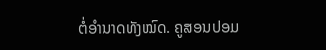ຕໍ່ອຳນາດທັງໝົດ. ຄູສອນປອມ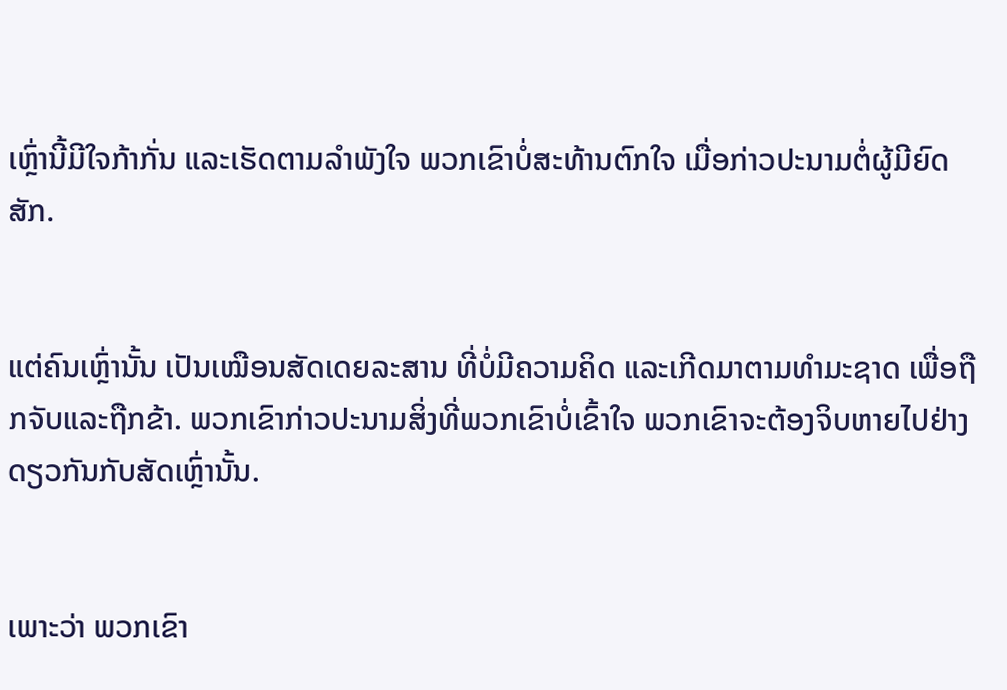ເຫຼົ່ານີ້ມີໃຈກ້າກັ່ນ ແລະເຮັດຕາມລຳພັງໃຈ ພວກເຂົາບໍ່ສະທ້ານຕົກໃຈ ເມື່ອກ່າວປະນາມຕໍ່ຜູ້ມີຍົດສັກ.


ແຕ່ຄົນເຫຼົ່ານັ້ນ ເປັນເໝືອນສັດເດຍລະສານ ທີ່ບໍ່ມີຄວາມຄິດ ແລະເກີດມາຕາມທຳມະຊາດ ເພື່ອຖືກຈັບແລະຖືກຂ້າ. ພວກເຂົາກ່າວປະນາມສິ່ງທີ່ພວກເຂົາບໍ່ເຂົ້າໃຈ ພວກເຂົາຈະຕ້ອງຈິບຫາຍໄປຢ່າງດຽວກັນກັບສັດເຫຼົ່ານັ້ນ.


ເພາະວ່າ ພວກເຂົາ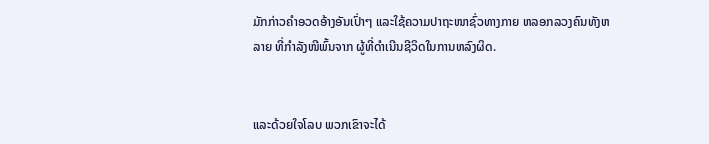ມັກກ່າວຄຳອວດອ້າງອັນເປົ່າໆ ແລະໃຊ້ຄວາມປາຖະໜາຊົ່ວທາງກາຍ ຫລອກລວງຄົນທັງຫລາຍ ທີ່ກຳລັງໜີພົ້ນຈາກ ຜູ້ທີ່ດຳເນີນຊີວິດໃນການຫລົງຜິດ.


ແລະດ້ວຍໃຈໂລບ ພວກເຂົາຈະໄດ້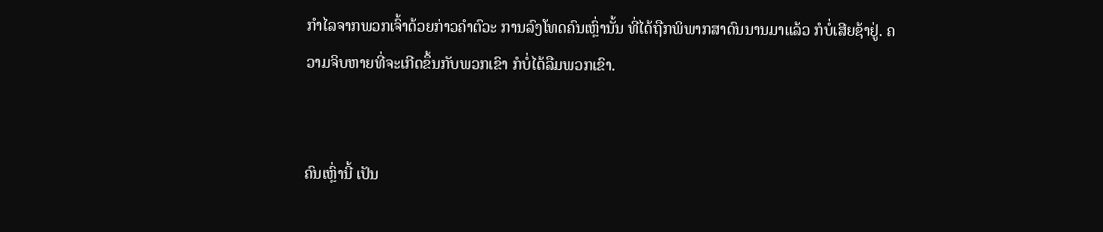ກຳໄລຈາກພວກເຈົ້າດ້ວຍກ່າວຄຳຕົວະ ການລົງໂທດຄົນເຫຼົ່ານັ້ນ ທີ່ໄດ້ຖືກພິພາກສາດົນນານມາແລ້ວ ກໍບໍ່ເສີຍຊ້າຢູ່. ຄວາມຈິບຫາຍທີ່ຈະເກີດຂຶ້ນກັບພວກເຂົາ ກໍບໍ່ໄດ້ລືມພວກເຂົາ.


ຄົນເຫຼົ່ານີ້ ເປັນ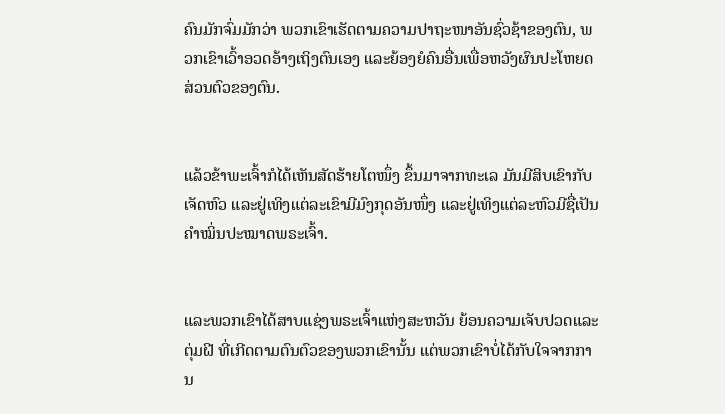ຄົນມັກຈົ່ມມັກວ່າ ພວກເຂົາເຮັດຕາມຄວາມປາຖະໜາອັນຊົ່ວຊ້າຂອງຕົນ, ພວກເຂົາເວົ້າອວດອ້າງເຖິງຕົນເອງ ແລະຍ້ອງຍໍຄົນອື່ນເພື່ອຫວັງຜົນປະໂຫຍດສ່ວນຕົວຂອງຕົນ.


ແລ້ວຂ້າພະເຈົ້າກໍໄດ້ເຫັນສັດຮ້າຍໂຕໜຶ່ງ ຂຶ້ນມາຈາກທະເລ ມັນມີສິບເຂົາກັບເຈັດຫົວ ແລະຢູ່ເທິງແຕ່ລະເຂົາມີມົງກຸດອັນໜຶ່ງ ແລະຢູ່ເທິງແຕ່ລະຫົວມີຊື່ເປັນຄຳໝິ່ນປະໝາດພຣະເຈົ້າ.


ແລະພວກເຂົາໄດ້ສາບແຊ່ງພຣະເຈົ້າແຫ່ງສະຫວັນ ຍ້ອນຄວາມເຈັບປວດແລະຕຸ່ມຝີ ທີ່ເກີດຕາມຕົນຕົວຂອງພວກເຂົານັ້ນ ແຕ່ພວກເຂົາບໍ່ໄດ້ກັບໃຈຈາກການ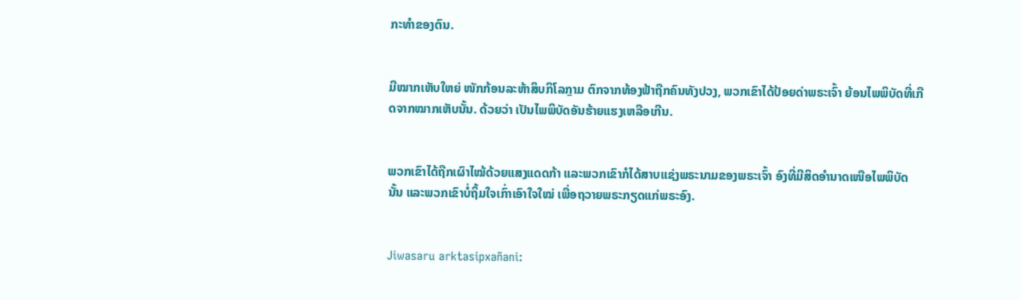ກະທຳຂອງຕົນ.


ມີໝາກເຫັບໃຫຍ່ ໜັກກ້ອນລະຫ້າສິບກິໂລກຼາມ ຕົກຈາກທ້ອງຟ້າຖືກຄົນທັງປວງ, ພວກເຂົາໄດ້ປ້ອຍດ່າພຣະເຈົ້າ ຍ້ອນໄພພິບັດທີ່ເກີດຈາກໝາກເຫັບນັ້ນ. ດ້ວຍວ່າ ເປັນໄພພິບັດອັນຮ້າຍແຮງເຫລືອເກີນ.


ພວກເຂົາໄດ້ຖືກເຜົາໄໝ້ດ້ວຍແສງແດດກ້າ ແລະພວກເຂົາກໍໄດ້ສາບແຊ່ງພຣະນາມຂອງພຣະເຈົ້າ ອົງທີ່ມີສິດອຳນາດເໜືອໄພພິບັດນັ້ນ ແລະພວກເຂົາບໍ່ຖິ້ມໃຈເກົ່າເອົາໃຈໃໝ່ ເພື່ອຖວາຍພຣະກຽດແກ່ພຣະອົງ.


Jiwasaru arktasipxañani: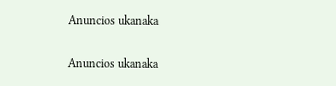Anuncios ukanaka


Anuncios ukanaka